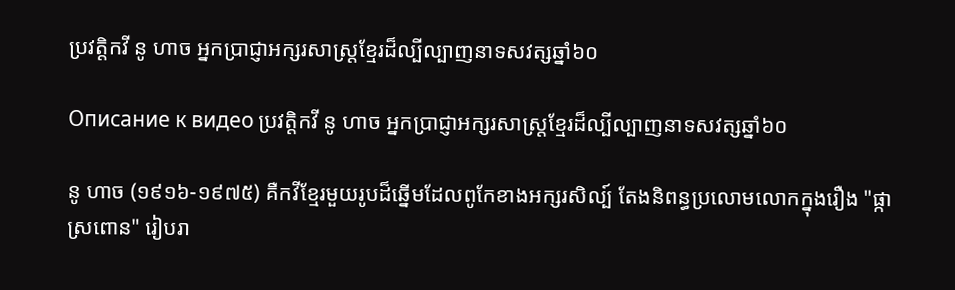ប្រវត្តិកវី នូ ហាច អ្នកប្រាជ្ញាអក្សរសាស្រ្តខ្មែរដ៏ល្បីល្បាញនាទសវត្សឆ្នាំ៦០

Описание к видео ប្រវត្តិកវី នូ ហាច អ្នកប្រាជ្ញាអក្សរសាស្រ្តខ្មែរដ៏ល្បីល្បាញនាទសវត្សឆ្នាំ៦០

នូ ហាច (១៩១៦-១៩៧៥) គឺកវីខ្មែរមួយរូបដ៏ឆ្នើមដែលពូកែខាងអក្សរសិល្ប៍ តែងនិពន្ធប្រលោមលោកក្នុងរឿង "ផ្កាស្រពោន" រៀបរា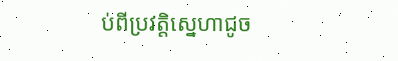ប់ពីប្រវត្តិស្នេហាជូច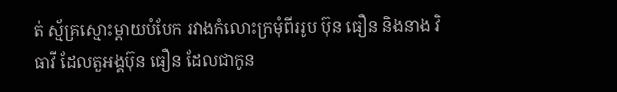ត់ ស្ម័គ្រស្មោះម្តាយបំបែក រវាងកំលោះក្រមុំពីររូប ប៊ុន ធឿន និងនាង វិធាវី ដែលតួអង្គប៊ុន ធឿន ដែលជាកូន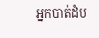អ្នកបាត់ដំប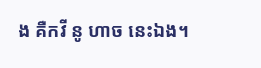ង គឺកវី នូ ហាច នេះឯង។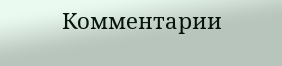Комментарии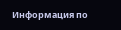Информация по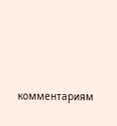комментариям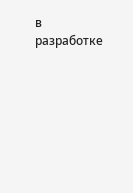в разработке